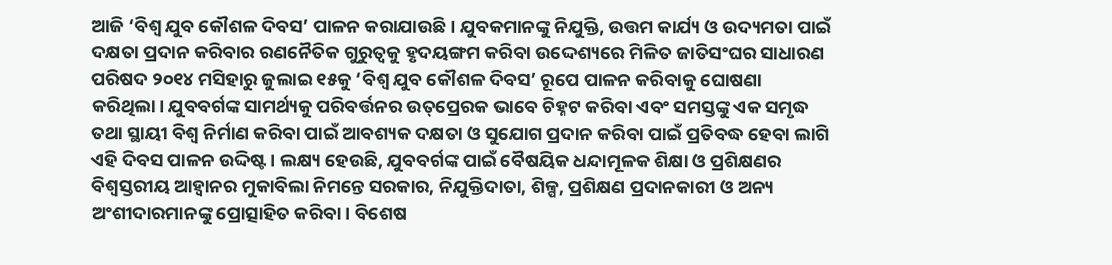ଆଜି ‘ବିଶ୍ବ ଯୁବ କୌଶଳ ଦିବସ’ ପାଳନ କରାଯାଉଛି। ଯୁବକମାନଙ୍କୁ ନିଯୁକ୍ତି, ଉତ୍ତମ କାର୍ଯ୍ୟ ଓ ଉଦ୍ୟମତା ପାଇଁ ଦକ୍ଷତା ପ୍ରଦାନ କରିବାର ରଣନୈତିକ ଗୁରୁତ୍ବକୁ ହୃଦୟଙ୍ଗମ କରିବା ଉଦ୍ଦେଶ୍ୟରେ ମିଳିତ ଜାତିସଂଘର ସାଧାରଣ ପରିଷଦ ୨୦୧୪ ମସିହାରୁ ଜୁଲାଇ ୧୫କୁ ‘ବିଶ୍ବ ଯୁବ କୌଶଳ ଦିବସ’ ରୂପେ ପାଳନ କରିବାକୁ ଘୋଷଣା କରିଥିଲା। ଯୁବବର୍ଗଙ୍କ ସାମର୍ଥ୍ୟକୁ ପରିବର୍ତ୍ତନର ଉତ୍‌ପ୍ରେରକ ଭାବେ ଚିହ୍ନଟ କରିବା ଏବଂ ସମସ୍ତଙ୍କୁ ଏକ ସମୃଦ୍ଧ ତଥା ସ୍ଥାୟୀ ବିଶ୍ବ ନିର୍ମାଣ କରିବା ପାଇଁ ଆବଶ୍ୟକ ଦକ୍ଷତା ଓ ସୁଯୋଗ ପ୍ରଦାନ କରିବା ପାଇଁ ପ୍ରତିବଦ୍ଧ ହେବା ଲାଗି ଏହି ଦିବସ ପାଳନ ଉଦ୍ଦିଷ୍ଟ। ଲକ୍ଷ୍ୟ ହେଉଛି, ଯୁବବର୍ଗଙ୍କ ପାଇଁ ବୈଷୟିକ ଧନ୍ଦାମୂଳକ ଶିକ୍ଷା ଓ ପ୍ରଶିକ୍ଷଣର ବିଶ୍ବସ୍ତରୀୟ ଆହ୍ବାନର ମୁକାବିଲା ନିମନ୍ତେ ସରକାର, ନିଯୁକ୍ତିଦାତା, ଶିଳ୍ପ, ପ୍ରଶିକ୍ଷଣ ପ୍ରଦାନକାରୀ ଓ ଅନ୍ୟ ଅଂଶୀଦାରମାନଙ୍କୁ ପ୍ରୋତ୍ସାହିତ କରିବା। ବିଶେଷ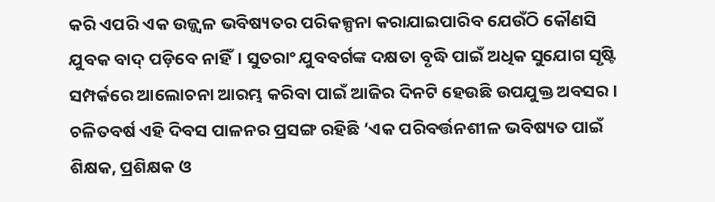କରି ଏପରି ଏକ ଉଜ୍ଜ୍ବଳ ଭବିଷ୍ୟତର ପରିକଳ୍ପନା କରାଯାଇପାରିବ ଯେଉଁଠି କୌଣସି ଯୁବକ ବାଦ୍‌ ପଡ଼ିବେ ନାହିଁ। ସୁତରାଂ ଯୁବବର୍ଗଙ୍କ ଦକ୍ଷତା ବୃଦ୍ଧି ପାଇଁ ଅଧିକ ସୁଯୋଗ ସୃଷ୍ଟି ସମ୍ପର୍କରେ ଆଲୋଚନା ଆରମ୍ଭ କରିବା ପାଇଁ ଆଜିର ଦିନଟି ହେଉଛି ଉପଯୁକ୍ତ ଅବସର। ଚଳିତବର୍ଷ ଏହି ଦିବସ ପାଳନର ପ୍ରସଙ୍ଗ ରହିଛି ‘ଏକ ପରିବର୍ତ୍ତନଶୀଳ ଭବିଷ୍ୟତ ପାଇଁ ଶିକ୍ଷକ, ପ୍ରଶିକ୍ଷକ ଓ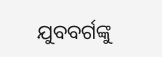ଯୁବବର୍ଗଙ୍କୁ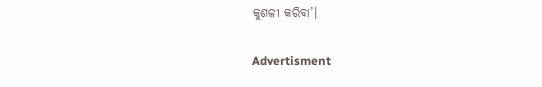କୁଶଳୀ କରିବା’।

Advertisment